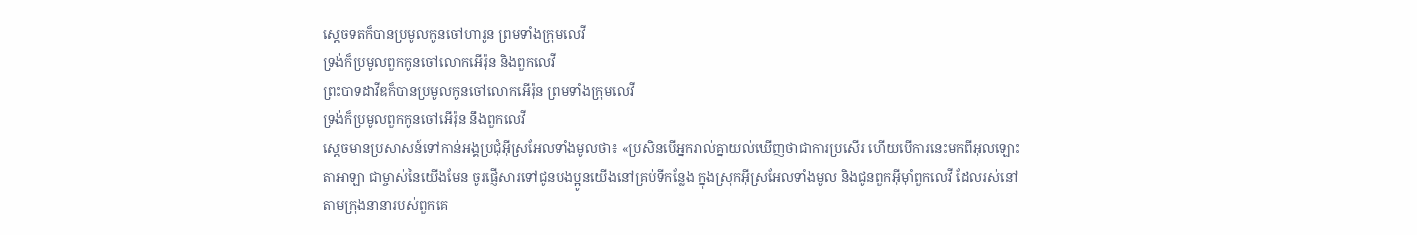ស្តេចទតក៏បានប្រមូលកូនចៅហារូន ព្រមទាំងក្រុមលេវី
ទ្រង់ក៏ប្រមូលពួកកូនចៅលោកអើរ៉ុន និងពួកលេវី
ព្រះបាទដាវីឌក៏បានប្រមូលកូនចៅលោកអើរ៉ុន ព្រមទាំងក្រុមលេវី
ទ្រង់ក៏ប្រមូលពួកកូនចៅអើរ៉ុន នឹងពួកលេវី
ស្តេចមានប្រសាសន៍ទៅកាន់អង្គប្រជុំអ៊ីស្រអែលទាំងមូលថា៖ «ប្រសិនបើអ្នករាល់គ្នាយល់ឃើញថាជាការប្រសើរ ហើយបើការនេះមកពីអុលឡោះតាអាឡា ជាម្ចាស់នៃយើងមែន ចូរផ្ញើសារទៅជូនបងប្អូនយើងនៅគ្រប់ទីកន្លែង ក្នុងស្រុកអ៊ីស្រអែលទាំងមូល និងជូនពួកអ៊ីមុាំពួកលេវី ដែលរស់នៅតាមក្រុងនានារបស់ពួកគេ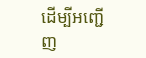ដើម្បីអញ្ជើញ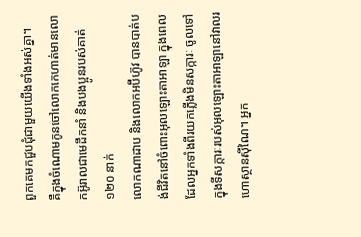ពួកគេមកជួបជុំជាមួយយើងទាំងអស់គ្នា។
គឺក្នុងចំណោមកូនចៅលោកកេហាត់មានលោកអ៊ូរាលជាមេដឹកនាំ និងបងប្អូនរបស់គាត់ ១២០ នាក់
លោកណាដាប និងលោកអប៊ីហ៊ូវ បានបាត់បង់ជីវិតនៅចំពោះអុលឡោះតាអាឡា ក្នុងពេលដែលអ្នកទាំងពីរយកភ្លើងមិនសក្ការៈ ចូលទៅក្នុងទីសក្ការៈរបស់អុលឡោះតាអាឡានៅវាលរហោស្ថានស៊ីណៃ។ អ្នក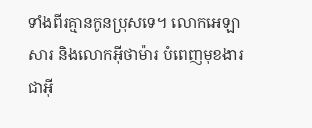ទាំងពីរគ្មានកូនប្រុសទេ។ លោកអេឡាសារ និងលោកអ៊ីថាម៉ារ បំពេញមុខងារជាអ៊ី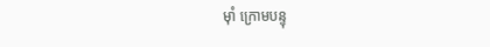មុាំ ក្រោមបន្ទុ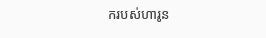ករបស់ហារូន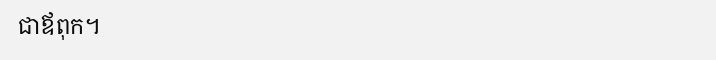ជាឪពុក។